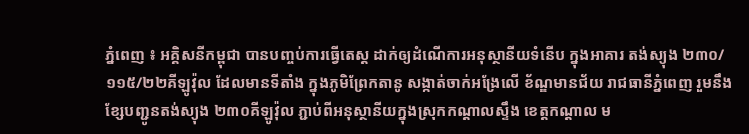ភ្នំពេញ ៖ អគ្គិសនីកម្ពុជា បានបញ្ចប់ការធ្វើតេស្ត ដាក់ឲ្យដំណើការអនុស្ថានីយទំនើប ក្នុងអាគារ តង់ស្យុង ២៣០/១១៥/២២គីឡូវ៉ុល ដែលមានទីតាំង ក្នុងភូមិព្រែកតានូ សង្កាត់ចាក់អង្រែលើ ខ័ណ្ឌមានជ័យ រាជធានីភ្នំពេញ រួមនឹងខ្សែបញ្ជូនតង់ស្យុង ២៣០គីឡូវ៉ុល ភ្ជាប់ពីអនុស្ថានីយក្នុងស្រុកកណ្ដាលស្ទឹង ខេត្តកណ្ដាល ម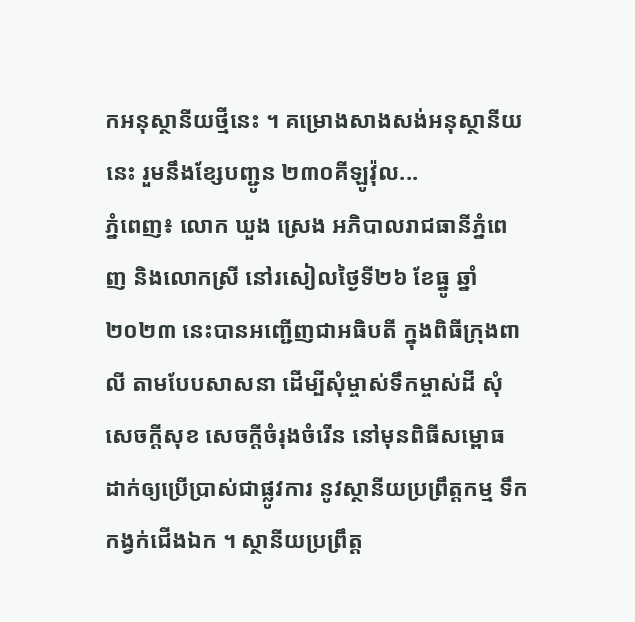កអនុស្ថានីយថ្មីនេះ ។ គម្រោងសាងសង់អនុស្ថានីយនេះ រួមនឹងខ្សែបញ្ជូន ២៣០គីឡូវ៉ុល...
ភ្នំពេញ៖ លោក ឃួង ស្រេង អភិបាលរាជធានីភ្នំពេញ និងលោកស្រី នៅរសៀលថ្ងៃទី២៦ ខែធ្នូ ឆ្នាំ២០២៣ នេះបានអញ្ជើញជាអធិបតី ក្នុងពិធីក្រុងពាលី តាមបែបសាសនា ដើម្បីសុំម្ចាស់ទឹកម្ចាស់ដី សុំសេចក្តីសុខ សេចក្តីចំរុងចំរើន នៅមុនពិធីសម្ពោធ ដាក់ឲ្យប្រើប្រាស់ជាផ្លូវការ នូវស្ថានីយប្រព្រឹត្តកម្ម ទឹកកង្វក់ជើងឯក ។ ស្ថានីយប្រព្រឹត្ត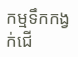កម្មទឹកកង្វក់ជើ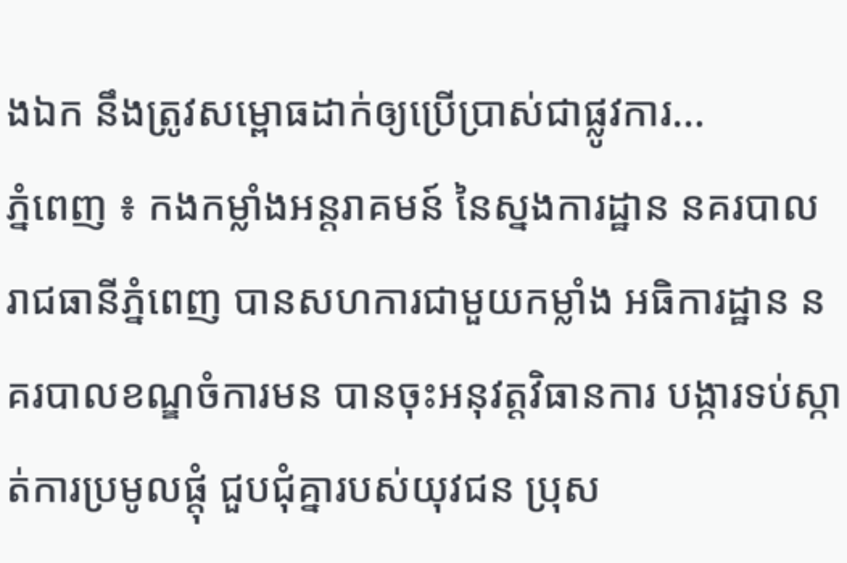ងឯក នឹងត្រូវសម្ពោធដាក់ឲ្យប្រើប្រាស់ជាផ្លូវការ...
ភ្នំពេញ ៖ កងកម្លាំងអន្តរាគមន៍ នៃស្នងការដ្ឋាន នគរបាលរាជធានីភ្នំពេញ បានសហការជាមួយកម្លាំង អធិការដ្ឋាន នគរបាលខណ្ឌចំការមន បានចុះអនុវត្តវិធានការ បង្ការទប់ស្កាត់ការប្រមូលផ្តុំ ជួបជុំគ្នារបស់យុវជន ប្រុស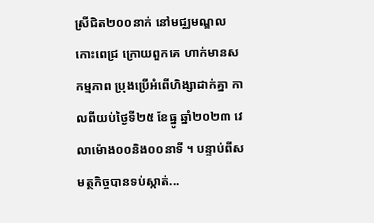ស្រីជិត២០០នាក់ នៅមជ្ឈមណ្ឌលកោះពេជ្រ ក្រោយពួកគេ ហាក់មានសកម្មភាព ប្រុងប្រើអំពើហិង្សាដាក់គ្នា កាលពីយប់ថ្ងៃទី២៥ ខែធ្នូ ឆ្នាំ២០២៣ វេលាម៉ោង០០និង០០នាទី ។ បន្ទាប់ពីសមត្ថកិច្ចបានទប់ស្កាត់...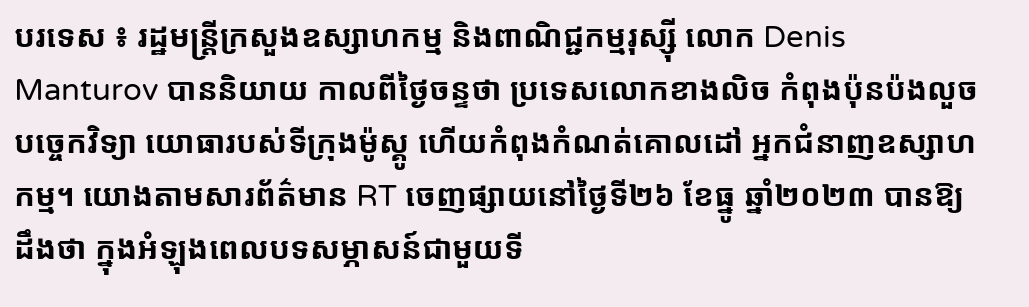បរទេស ៖ រដ្ឋមន្ត្រីក្រសួងឧស្សាហកម្ម និងពាណិជ្ជកម្មរុស្ស៊ី លោក Denis Manturov បាននិយាយ កាលពីថ្ងៃចន្ទថា ប្រទេសលោកខាងលិច កំពុងប៉ុនប៉ងលួចបច្ចេកវិទ្យា យោធារបស់ទីក្រុងម៉ូស្គូ ហើយកំពុងកំណត់គោលដៅ អ្នកជំនាញឧស្សាហកម្ម។ យោងតាមសារព័ត៌មាន RT ចេញផ្សាយនៅថ្ងៃទី២៦ ខែធ្នូ ឆ្នាំ២០២៣ បានឱ្យដឹងថា ក្នុងអំឡុងពេលបទសម្ភាសន៍ជាមួយទី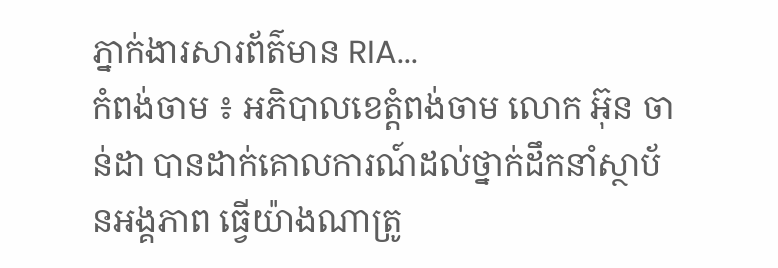ភ្នាក់ងារសារព័ត៌មាន RIA...
កំពង់ចាម ៖ អភិបាលខេត្តំពង់ចាម លោក អ៊ុន ចាន់ដា បានដាក់គោលការណ៍ដល់ថ្នាក់ដឹកនាំស្ថាប័នអង្គភាព ធ្វេីយ៉ាងណាត្រូ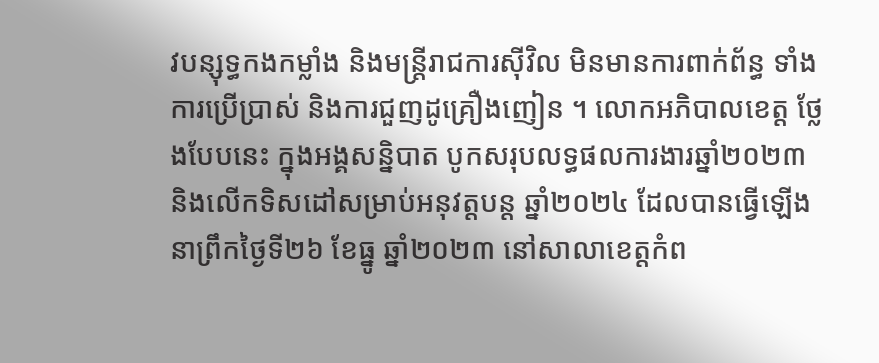វបន្សុទ្ធកងកម្លាំង និងមន្ត្រីរាជការស៊ីវិល មិនមានការពាក់ព័ន្ធ ទាំងការប្រើប្រាស់ និងការជួញដូគ្រឿងញៀន ។ លោកអភិបាលខេត្ត ថ្លែងបែបនេះ ក្នុងអង្គសន្និបាត បូកសរុបលទ្ធផលការងារឆ្នាំ២០២៣ និងលើកទិសដៅសម្រាប់អនុវត្តបន្ត ឆ្នាំ២០២៤ ដែលបានធ្វើឡើងនាព្រឹកថ្ងៃទី២៦ ខែធ្នូ ឆ្នាំ២០២៣ នៅសាលាខេត្តកំព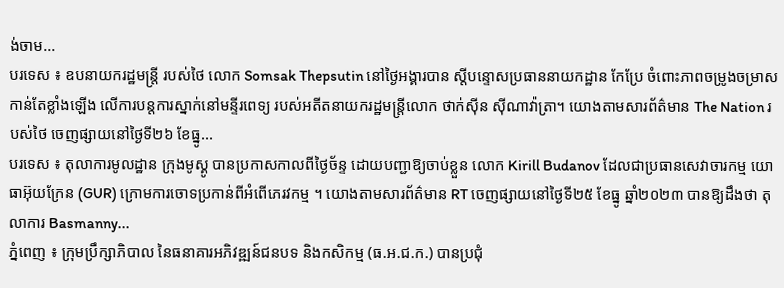ង់ចាម...
បរទេស ៖ ឧបនាយករដ្ឋមន្ត្រី របស់ថៃ លោក Somsak Thepsutin នៅថ្ងៃអង្គារបាន ស្តីបន្ទោសប្រធាននាយកដ្ឋាន កែប្រែ ចំពោះភាពចម្រូងចម្រាស កាន់តែខ្លាំងឡើង លើការបន្តការស្នាក់នៅមន្ទីរពេទ្យ របស់អតីតនាយករដ្ឋមន្ត្រីលោក ថាក់ស៊ីន ស៊ីណាវ៉ាត្រា។ យោងតាមសារព័ត៌មាន The Nation របស់ថៃ ចេញផ្សាយនៅថ្ងៃទី២៦ ខែធ្នូ...
បរទេស ៖ តុលាការមូលដ្ឋាន ក្រុងមូស្គូ បានប្រកាសកាលពីថ្ងៃច័ន្ទ ដោយបញ្ជាឱ្យចាប់ខ្លួន លោក Kirill Budanov ដែលជាប្រធានសេវាចារកម្ម យោធាអ៊ុយក្រែន (GUR) ក្រោមការចោទប្រកាន់ពីអំពើភេរវកម្ម ។ យោងតាមសារព័ត៌មាន RT ចេញផ្សាយនៅថ្ងៃទី២៥ ខែធ្នូ ឆ្នាំ២០២៣ បានឱ្យដឹងថា តុលាការ Basmanny...
ភ្នំពេញ ៖ ក្រុមប្រឹក្សាភិបាល នៃធនាគារអភិវឌ្ឍន៍ជនបទ និងកសិកម្ម (ធ.អ.ជ.ក.) បានប្រជុំ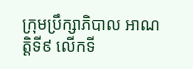ក្រុមប្រឹក្សាភិបាល អាណត្តិទី៩ លើកទី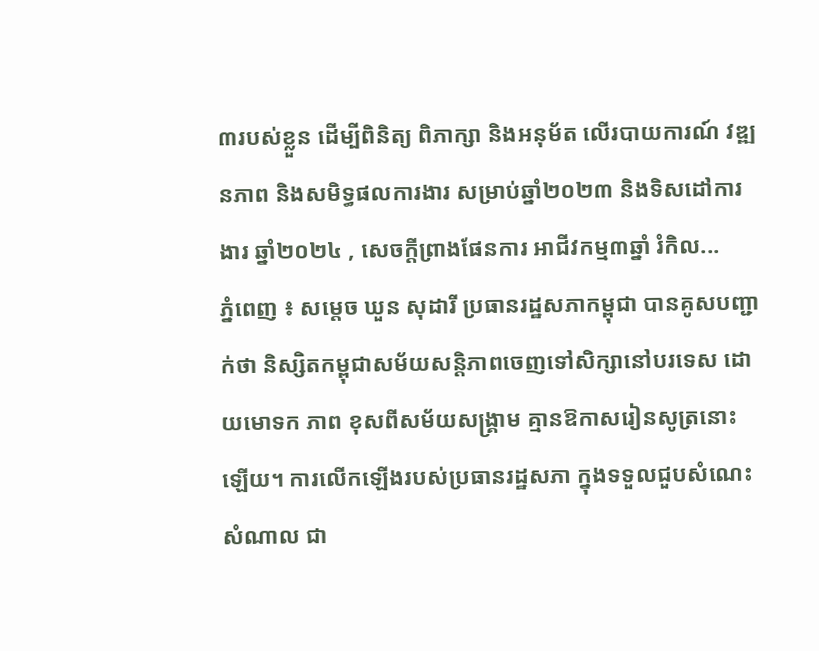៣របស់ខ្លួន ដើម្បីពិនិត្យ ពិភាក្សា និងអនុម័ត លើរបាយការណ៍ វឌ្ឍនភាព និងសមិទ្ធផលការងារ សម្រាប់ឆ្នាំ២០២៣ និងទិសដៅការងារ ឆ្នាំ២០២៤ , សេចក្តីព្រាងផែនការ អាជីវកម្ម៣ឆ្នាំ រំកិល...
ភ្នំពេញ ៖ សម្តេច ឃួន សុដារី ប្រធានរដ្ឋសភាកម្ពុជា បានគូសបញ្ជាក់ថា និស្សិតកម្ពុជាសម័យសន្តិភាពចេញទៅសិក្សានៅបរទេស ដោយមោទក ភាព ខុសពីសម័យសង្រ្គាម គ្មានឱកាសរៀនសូត្រនោះឡើយ។ ការលើកឡើងរបស់ប្រធានរដ្ឋសភា ក្នុងទទួលជួបសំណេះសំណាល ជា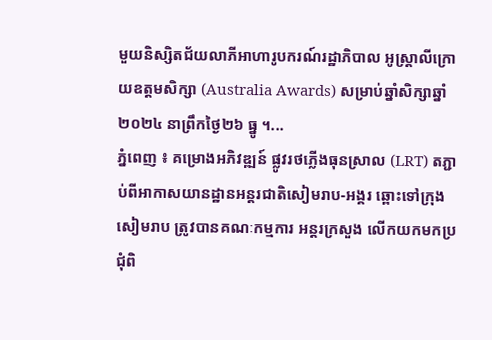មួយនិស្សិតជ័យលាភីអាហារូបករណ៍រដ្ឋាភិបាល អូស្រ្តាលីក្រោយឧត្តមសិក្សា (Australia Awards) សម្រាប់ឆ្នាំសិក្សាឆ្នាំ២០២៤ នាព្រឹកថ្ងៃ២៦ ធ្នូ ។...
ភ្នំពេញ ៖ គម្រោងអភិវឌ្ឍន៍ ផ្លូវរថភ្លើងធុនស្រាល (LRT) តភ្ជាប់ពីអាកាសយានដ្ឋានអន្តរជាតិសៀមរាប-អង្គរ ឆ្ពោះទៅក្រុងសៀមរាប ត្រូវបានគណៈកម្មការ អន្តរក្រសួង លើកយកមកប្រជុំពិ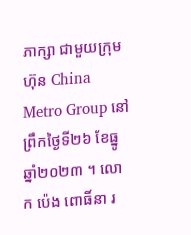ភាក្សា ជាមួយក្រុមហ៊ុន China Metro Group នៅព្រឹកថ្ងៃទី២៦ ខែធ្នូ ឆ្នាំ២០២៣ ។ លោក ប៉េង ពោធិ៍នា រ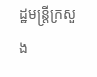ដ្ឋមន្ត្រីក្រសួង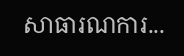សាធារណការ...